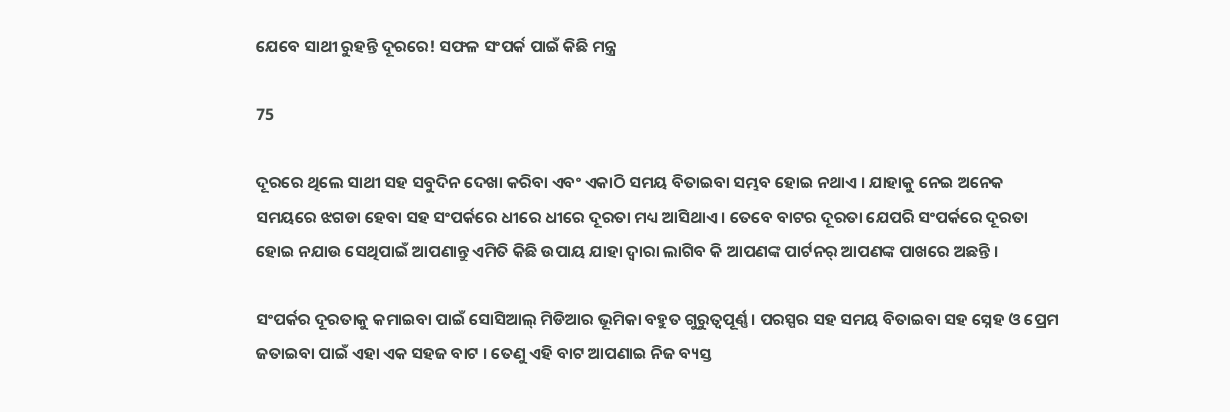ଯେବେ ସାଥୀ ରୁହନ୍ତି ଦୂରରେ! ସଫଳ ସଂପର୍କ ପାଇଁ କିଛି ମନ୍ତ୍ର

75

ଦୂରରେ ଥିଲେ ସାଥୀ ସହ ସବୁଦିନ ଦେଖା କରିବା ଏବଂ ଏକାଠି ସମୟ ବିତାଇବା ସମ୍ଭବ ହୋଇ ନଥାଏ । ଯାହାକୁ ନେଇ ଅନେକ ସମୟରେ ଝଗଡା ହେବା ସହ ସଂପର୍କରେ ଧୀରେ ଧୀରେ ଦୂରତା ମଧ୍ୟ ଆସିଥାଏ । ତେବେ ବାଟର ଦୂରତା ଯେପରି ସଂପର୍କରେ ଦୂରତା ହୋଇ ନଯାଉ ସେଥିପାଇଁ ଆପଣାନ୍ତୁ ଏମିତି କିଛି ଉପାୟ ଯାହା ଦ୍ୱାରା ଲାଗିବ କି ଆପଣଙ୍କ ପାର୍ଟନର୍ ଆପଣଙ୍କ ପାଖରେ ଅଛନ୍ତି ।

ସଂପର୍କର ଦୂରତାକୁ କମାଇବା ପାଇଁ ସୋସିଆଲ୍ ମିଡିଆର ଭୂମିକା ବହୁତ ଗୁରୁତ୍ୱପୂର୍ଣ୍ଣ । ପରସ୍ପର ସହ ସମୟ ବିତାଇବା ସହ ସ୍ନେହ ଓ ପ୍ରେମ ଜତାଇବା ପାଇଁ ଏହା ଏକ ସହଜ ବାଟ । ତେଣୁ ଏହି ବାଟ ଆପଣାଇ ନିଜ ବ୍ୟସ୍ତ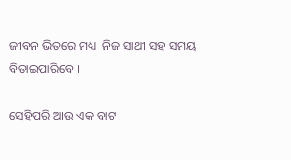ଜୀବନ ଭିତରେ ମଧ୍ୟ  ନିଜ ସାଥୀ ସହ ସମୟ ବିତାଇପାରିବେ ।

ସେହିପରି ଆଉ ଏକ ବାଟ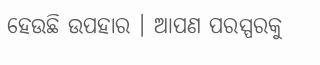ହେଉଛି ଉପହାର । ଆପଣ ପରସ୍ପରକୁ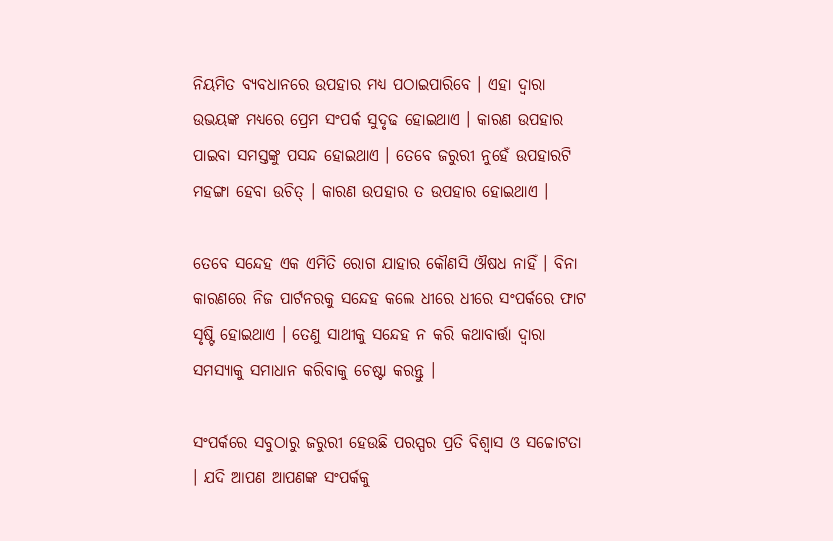ନିୟମିତ ବ୍ୟବଧାନରେ ଉପହାର ମଧ୍ୟ ପଠାଇପାରିବେ । ଏହା ଦ୍ୱାରା ଉଭୟଙ୍କ ମଧ୍ୟରେ ପ୍ରେମ ସଂପର୍କ ସୁଦୃଢ ହୋଇଥାଏ । କାରଣ ଉପହାର ପାଇବା ସମସ୍ତଙ୍କୁ ପସନ୍ଦ ହୋଇଥାଏ । ତେବେ ଜରୁରୀ ନୁହେଁ ଉପହାରଟି ମହଙ୍ଗା ହେବା ଉଚିତ୍ । କାରଣ ଉପହାର ତ ଉପହାର ହୋଇଥାଏ ।

ତେବେ ସନ୍ଦେହ ଏକ ଏମିତି ରୋଗ ଯାହାର କୌଣସି ଔଷଧ ନାହିଁ । ବିନା କାରଣରେ ନିଜ ପାର୍ଟନରକୁ ସନ୍ଦେହ କଲେ ଧୀରେ ଧୀରେ ସଂପର୍କରେ ଫାଟ ସୃଷ୍ଟି ହୋଇଥାଏ । ତେଣୁ ସାଥୀକୁ ସନ୍ଦେହ ନ କରି କଥାବାର୍ତ୍ତା ଦ୍ୱାରା ସମସ୍ୟାକୁ ସମାଧାନ କରିବାକୁ ଚେଷ୍ଟା କରନ୍ତୁ ।

ସଂପର୍କରେ ସବୁଠାରୁ ଜରୁରୀ ହେଉଛି ପରସ୍ପର ପ୍ରତି ବିଶ୍ୱାସ ଓ ସଚ୍ଚୋଟତା । ଯଦି ଆପଣ ଆପଣଙ୍କ ସଂପର୍କକୁ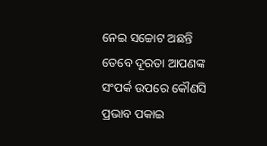ନେଇ ସଚ୍ଚୋଟ ଅଛନ୍ତି ତେବେ ଦୂରତା ଆପଣଙ୍କ ସଂପର୍କ ଉପରେ କୌଣସି ପ୍ରଭାବ ପକାଇ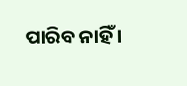ପାରିବ ନାହିଁ ।